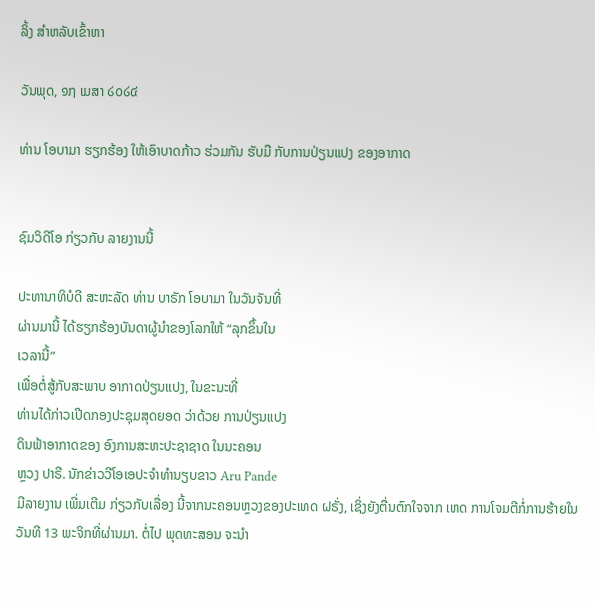ລິ້ງ ສຳຫລັບເຂົ້າຫາ

ວັນພຸດ, ໑໗ ເມສາ ໒໐໒໔

ທ່ານ ໂອບາມາ ຮຽກຮ້ອງ ໃຫ້ເອົາບາດກ້າວ ຮ່ວມກັນ ຮັບມື ກັບການປ່ຽນແປງ ຂອງອາກາດ


ຊົມວິດີໂອ ກ່ຽວກັບ ລາຍງານນີ້

ປະທານາທິບໍດີ ສະຫະລັດ ທ່ານ ບາຣັກ ໂອບາມາ ໃນວັນຈັນທີ່
ຜ່ານມານີ້ ໄດ້ຮຽກຮ້ອງບັນດາຜູ້ນຳຂອງໂລກໃຫ້ “ລຸກຂຶ້ນໃນ
ເວລານີ້”
ເພື່ອຕໍ່ສູ້ກັບສະພາບ ອາກາດປ່ຽນແປງ, ໃນຂະນະທີ່
ທ່ານໄດ້ກ່າວເປີດກອງປະຊຸມສຸດຍອດ ວ່າດ້ວຍ ການປ່ຽນແປງ
ດິນຟ້າອາກາດຂອງ ອົງການສະຫະປະຊາຊາດ ໃນນະຄອນ
ຫຼວງ ປາຣີ. ນັກຂ່າວວີໂອເອປະຈຳທຳນຽບຂາວ Aru Pande
ມີລາຍງານ ເພີ່ມເຕີມ ກ່ຽວກັບເລື່ອງ ນີ້ຈາກນະຄອນຫຼວງຂອງປະເທດ ຝຣັ່ງ, ເຊິ່ງຍັງຕື່ນຕົກໃຈຈາກ ເຫດ ການໂຈມຕີກໍ່ການຮ້າຍໃນວັນທີ 13 ພະຈິກທີ່ຜ່ານມາ. ຕໍ່ໄປ ພຸດທະສອນ ຈະນຳ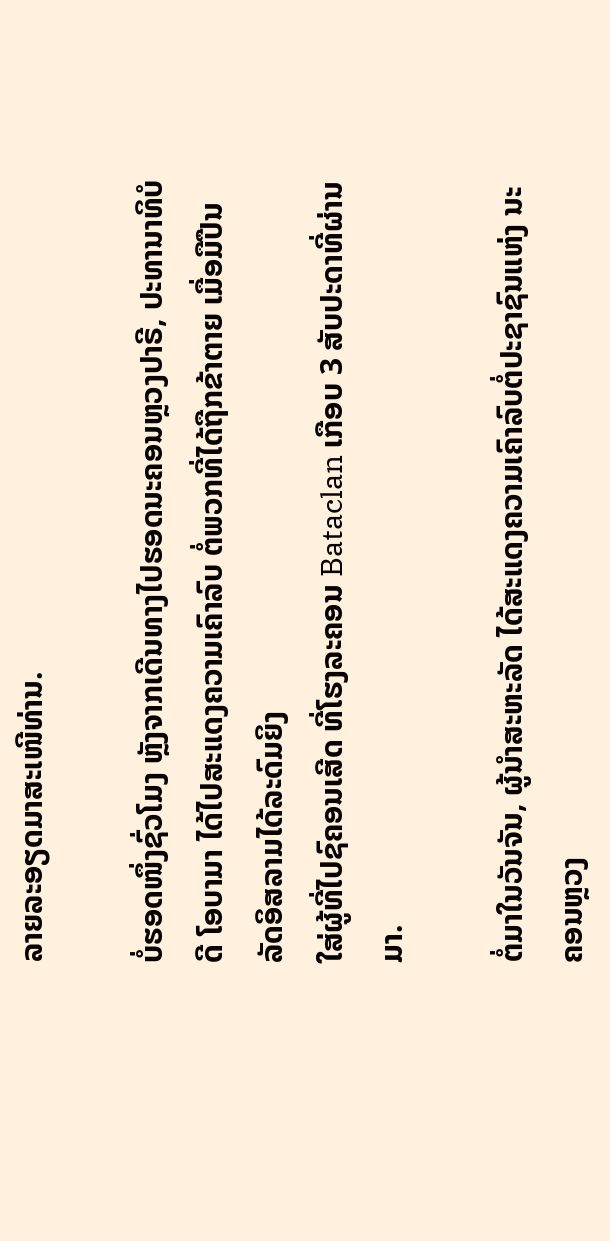ລາຍລະອຽດມາສະເໜີທ່ານ.

ບໍ່ຮອດໜຶ່ງຊົ່ວໂມງ ຫຼັງຈາກເດີນທາງໄປຮອດນະຄອນຫຼວງປາຣີ, ປະທານາທິບໍດີ ໂອບາມາ ໄດ້ໄປສະແດງຄວາມເຄົາລົບ ຕໍ່ພວກທີ່ໄດ້ຖືກຂ້າຕາຍ ເມື່ອມືປືນ ລັດອິສລາມໄດ້ລະດົມຍິງ
ໃສ່ຜູ້ທີ່ໄປຊົຄອນເສີດ ທີ່ໂຮງລະຄອນ Bataclan ເກືອບ 3 ສັບປະດາທີ່ຜ່ານມາ.

ຕໍ່ມາໃນວັນຈັນ, ຜູ້ນຳສະຫະລັດ ໄດ້ສະແດງຄວາມເຄົາລົບຕໍ່ປະຊາຊົນແຫ່ງ ນະຄອນຫຼວງ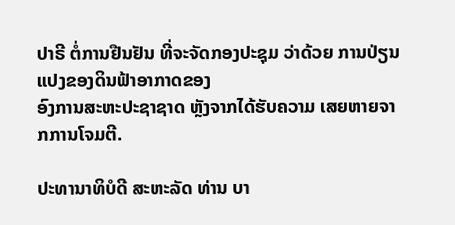ປາຣີ ຕໍ່ການຢືນຢັນ ທີ່ຈະຈັດກອງປະຊຸມ ວ່າດ້ວຍ ການປ່ຽນແປງຂອງດິນຟ້າອາກາດຂອງ
ອົງການສະຫະປະຊາຊາດ ຫຼັງຈາກໄດ້ຮັບຄວາມ ເສຍຫາຍຈາກການໂຈມຕີ.

ປະທານາທິບໍດີ ສະຫະລັດ ທ່ານ ບາ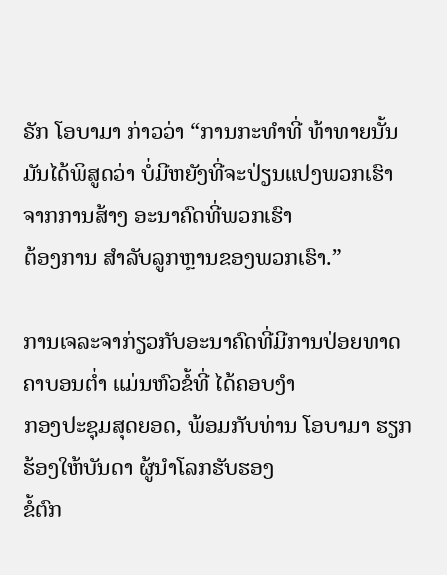ຣັກ ໂອບາມາ ກ່າວວ່າ “ການກະທຳທີ່ ທ້າທາຍນັ້ນ
ມັນໄດ້ພິສູດວ່າ ບໍ່ມີຫຍັງທີ່ຈະປ່ຽນແປງພວກເຮົາ ຈາກການສ້າງ ອະນາຄົດທີ່ພວກເຮົາ
ຕ້ອງການ ສຳລັບລູກຫຼານຂອງພວກເຮົາ.”

ການເຈລະຈາກ່ຽວກັບອະນາຄົດທີ່ມີການປ່ອຍທາດຄາບອນຕ່ຳ ແມ່ນຫົວຂໍ້ທີ່ ໄດ້ຄອບງຳ
ກອງປະຊຸມສຸດຍອດ, ພ້ອມກັບທ່ານ ໂອບາມາ ຮຽກຮ້ອງໃຫ້ບັນດາ ຜູ້ນຳໂລກຮັບຮອງ
ຂໍ້ຕົກ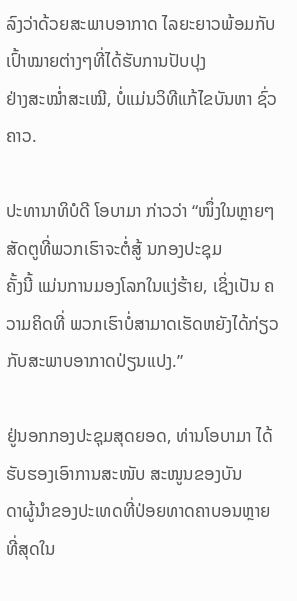ລົງວ່າດ້ວຍສະພາບອາກາດ ໄລຍະຍາວພ້ອມກັບເປົ້າໝາຍຕ່າງໆທີ່ໄດ້ຮັບການປັບປຸງ
ຢ່າງສະໝ່ຳສະເໝີ, ບໍ່ແມ່ນວິທີແກ້ໄຂບັນຫາ ຊົ່ວຄາວ.

ປະທານາທິບໍດີ ໂອບາມາ ກ່າວວ່າ “ໜຶ່ງໃນຫຼາຍໆສັດຕູທີ່ພວກເຮົາຈະຕໍ່ສູ້ ນກອງປະຊຸມ
ຄັ້ງນີ້ ແມ່ນການມອງໂລກໃນແງ່ຮ້າຍ, ເຊິ່ງເປັນ ຄວາມຄິດທີ່ ພວກເຮົາບໍ່ສາມາດເຮັດຫຍັງໄດ້ກ່ຽວກັບສະພາບອາກາດປ່ຽນແປງ.”

ຢູ່ນອກກອງປະຊຸມສຸດຍອດ, ທ່ານໂອບາມາ ໄດ້ຮັບຮອງເອົາການສະໜັບ ສະໜູນຂອງບັນ
ດາຜູ້ນຳຂອງປະເທດທີ່ປ່ອຍທາດຄາບອນຫຼາຍທີ່ສຸດໃນ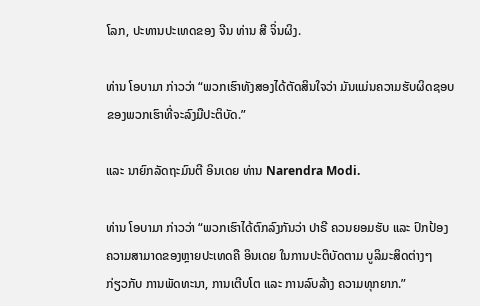ໂລກ, ປະທານປະເທດຂອງ ຈີນ ທ່ານ ສີ ຈິ່ນຜິງ.

ທ່ານ ໂອບາມາ ກ່າວວ່າ “ພວກເຮົາທັງສອງໄດ້ຕັດສິນໃຈວ່າ ມັນແມ່ນຄວາມຮັບຜິດຊອບ
ຂອງພວກເຮົາທີ່ຈະລົງມືປະຕິບັດ.”

ແລະ ນາຍົກລັດຖະມົນຕີ ອິນເດຍ ທ່ານ Narendra Modi.

ທ່ານ ໂອບາມາ ກ່າວວ່າ “ພວກເຮົາໄດ້ຕົກລົງກັນວ່າ ປາຣີ ຄວນຍອມຮັບ ແລະ ປົກປ້ອງ
ຄວາມສາມາດຂອງຫຼາຍປະເທດຄື ອິນເດຍ ໃນການປະຕິບັດຕາມ ບູລິມະສິດຕ່າງໆ
ກ່ຽວກັບ ການພັດທະນາ, ການເຕີບໂຕ ແລະ ການລົບລ້າງ ຄວາມທຸກຍາກ.”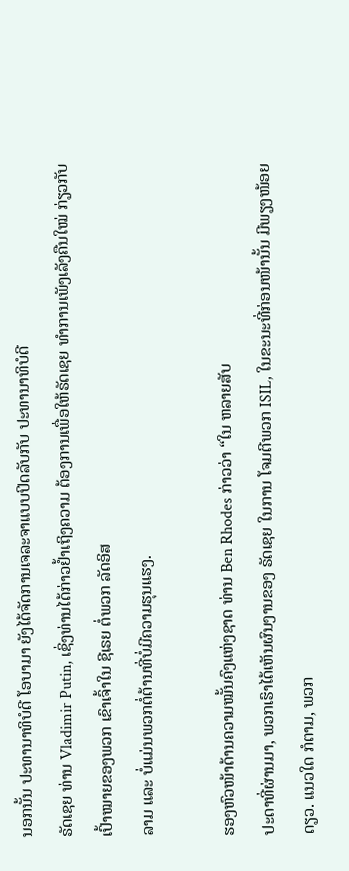ນອກນັ້ນ ປະທານາທິບໍດີ ໂອບາມາ ຍັງໄດ້ຈັດການເຈລະຈາແບບປິດລັບກັບ ປະທານາທິບໍດີ
ຣັດເຊຍ ທ່ານ Vladimir Putin, ເຊິ່ງທ່ານໄດ້ກ່າວຢ້ຳເຖິງຄວາມ ຕ້ອງການເພື່ອໃຫ້ຣັດເຊຍ ທຳການເພັງເລັງຄືນໃໝ່ ກ່ຽວກັບເປົ້າໝາຍຂອງພວກ ເຂົາເຈົ້າໃນ ຊີເຣຍ ຕໍ່ພວກ ລັດອິສ
ລາມ ແລະ ບໍ່ແມ່ນພວກຕໍ່ຕ້ານທີ່ບໍ່ມີຄວາມຮຸນແຮງ.

ຮອງຫົວໜ້າດ້ານຄວາມໝັ້ນຄົງແຫ່ງຊາດ ທ່ານ Ben Rhodes ກ່າວວ່າ “ໃນ ຫລາຍສັບ
ປະດາທີ່ຜ່ານມາ, ພວກເຮົາໄດ້ເຫັນຜົນງານຂອງ ຣັດເຊຍ ໃນການ ໂຈມຕີພວກ ISIL, ໃນຂະນະທີ່ກ່ອນໜ້ານັ້ນ ມີພຽງໜ້ອຍດຽວ. ແນວໃດ ກໍຕາມ, ພວກ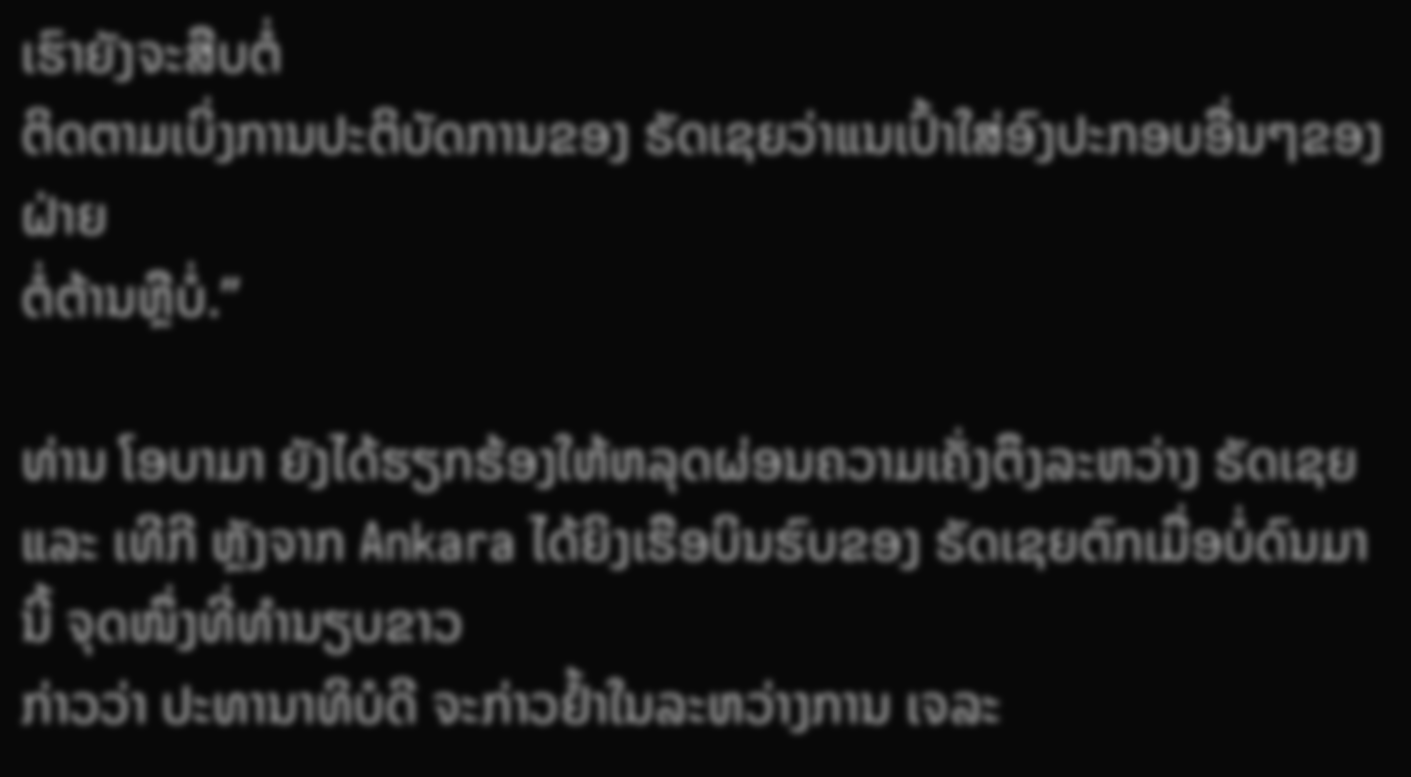ເຮົາຍັງຈະສືບຕໍ່
ຕິດຕາມເບິ່ງການປະຕິບັດການຂອງ ຣັດເຊຍວ່າແນເປົ້າໃສ່ອົງປະກອບອື່ນໆຂອງຝ່າຍ
ຕໍ່ຕ້ານຫຼືບໍ່.”

ທ່ານ ໂອບາມາ ຍັງໄດ້ຮຽກຮ້ອງໃຫ້ຫລຸດຜ່ອນຄວາມເຄັ່ງຕຶງລະຫວ່າງ ຣັດເຊຍ ແລະ ເທີກີ ຫຼັງຈາກ Ankara ໄດ້ຍິງເຮືອບິນຮົບຂອງ ຣັດເຊຍຕົກເມື່ອບໍ່ດົນມານີ້ ຈຸດໜຶ່ງທີ່ທຳນຽບຂາວ
ກ່າວວ່າ ປະທານາທິບໍດີ ຈະກ່າວຢ້ຳໃນລະຫວ່າງການ ເຈລະ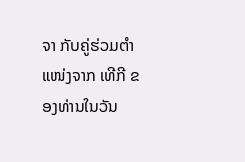ຈາ ກັບຄູ່ຮ່ວມຕຳແໜ່ງຈາກ ເທີກີ ຂອງທ່ານໃນວັນ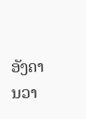ອັງຄານວາ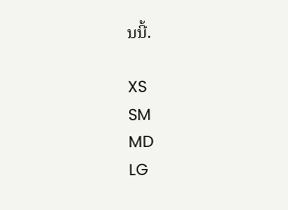ນນີ້.

XS
SM
MD
LG